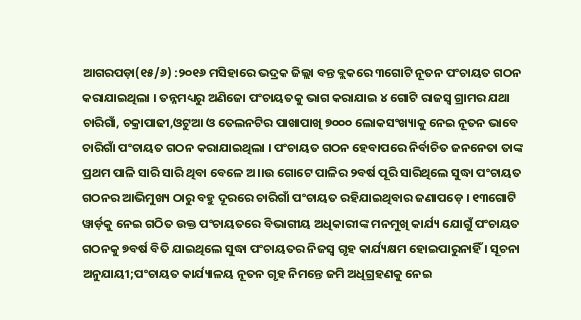ଆଗରପଡ଼ା(୧୫/୬) :୨୦୧୬ ମସିହାରେ ଭଦ୍ରକ ଜିଲ୍ଲା ବନ୍ତ ବ୍ଲକରେ ୩ଗୋଟି ନୂତନ ପଂଚାୟତ ଗଠନ କରାଯାଇଥିଲା । ତନ୍ନମଧ୍ୟରୁ ଅଣିଜୋ ପଂଚାୟତକୁ ଭାଗ କରାଯାଇ ୪ ଗୋଟି ରାଜସ୍ୱ ଗ୍ରାମର ଯଥା ଚାରିଗାଁ, ଚକ୍ରାପାଢୀ,ଓଟୁଆ ଓ ତେଲନଟିର ପାଖାପାଖି ୭୦୦୦ ଲୋକସଂଖ୍ୟାକୁ ନେଇ ନୂତନ ଭାବେ ଚାରିଗାଁ ପଂଚାୟତ ଗଠନ କରାଯାଇଥିଲା । ପଂଚାୟତ ଗଠନ ହେବାପରେ ନିର୍ବାଚିତ ଜନନେତା ତାଙ୍କ ପ୍ରଥମ ପାଳି ସାରି ସାରି ଥିବା ବେଳେ ଅ।।ଉ ଗୋଟେ ପାଳିର ୨ବର୍ଷ ପୂରି ସାରିଥିଲେ ସୁଦ୍ଧା ପଂଚାୟତ ଗଠନର ଆଭିମୁଖ୍ୟ ଠାରୁ ବହୁ ଦୂରରେ ଚାରିଗାଁ ପଂଚାୟତ ରହିଯାଇଥିବାର ଜଣାପଡ଼େ । ୧୩ଗୋଟି ୱାର୍ଡ଼କୁ ନେଇ ଗଠିତ ଉକ୍ତ ପଂଚାୟତରେ ବିଭାଗୀୟ ଅଧିକାରୀଙ୍କ ମନମୁଖି କାର୍ଯ୍ୟ ଯୋଗୁଁ ପଂଚାୟତ ଗଠନକୁ ୭ବର୍ଷ ବିତି ଯାଇଥିଲେ ସୁଦ୍ଧା ପଂଚାୟତର ନିଜସ୍ୱ ଗୃହ କାର୍ଯ୍ୟକ୍ଷମ ହୋଇପାରୁନାହିଁ । ସୂଚନା ଅନୁଯାୟୀ;ପଂଚାୟତ କାର୍ଯ୍ୟାଳୟ ନୂତନ ଗୃହ ନିମନ୍ତେ ଜମି ଅଧିଗ୍ରହଣକୁ ନେଇ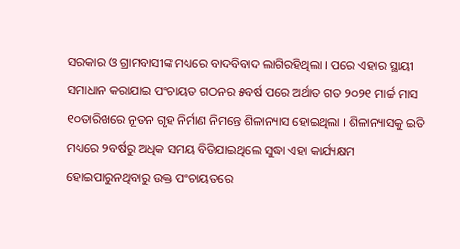ସରକାର ଓ ଗ୍ରାମବାସୀଙ୍କ ମଧ୍ୟରେ ବାଦବିବାଦ ଲାଗିରହିଥିଲା । ପରେ ଏହାର ସ୍ଥାୟୀ ସମାଧାନ କରାଯାଇ ପଂଚାୟତ ଗଠନର ୫ବର୍ଷ ପରେ ଅର୍ଥାତ ଗତ ୨୦୨୧ ମାର୍ଚ୍ଚ ମାସ ୧୦ତାରିଖରେ ନୂତନ ଗୃହ ନିର୍ମାଣ ନିମନ୍ତେ ଶିଳାନ୍ୟାସ ହୋଇଥିଲା । ଶିଳାନ୍ୟାସକୁ ଇତି ମଧ୍ୟରେ ୨ବର୍ଷରୁ ଅଧିକ ସମୟ ବିତିଯାଇଥିଲେ ସୁଦ୍ଧା ଏହା କାର୍ଯ୍ୟକ୍ଷମ ହୋଇପାରୁନଥିବାରୁ ଉକ୍ତ ପଂଚାୟତରେ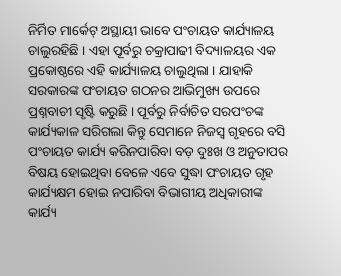ନିର୍ମିତ ମାର୍କେଟ୍ ଅସ୍ଥାୟୀ ଭାବେ ପଂଚାୟତ କାର୍ଯ୍ୟାଳୟ ଚାଲୁରହିଛି । ଏହା ପୂର୍ବରୁ ଚକ୍ରାପାଢୀ ବିଦ୍ୟାଳୟର ଏକ ପ୍ରକୋଷ୍ଠରେ ଏହି କାର୍ଯ୍ୟାଳୟ ଚାଲୁଥିଲା । ଯାହାକି ସରକାରଙ୍କ ପଂଚାୟତ ଗଠନର ଆଭିମୁଖ୍ୟ ଉପରେ ପ୍ରଶ୍ନବାଚୀ ସୃଷ୍ଟି କରୁଛି । ପୂର୍ବରୁ ନିର୍ବାଚିତ ସରପଂଚଙ୍କ କାର୍ଯ୍ୟକାଳ ସରିଗଲା କିନ୍ତୁ ସେମାନେ ନିଜସ୍ୱ ଗୃହରେ ବସି ପଂଚାୟତ କାର୍ଯ୍ୟ କରିନପାରିବା ବଡ଼ ଦୁଃଖ ଓ ଅନୁତାପର ବିଷୟ ହୋଇଥିବା ବେଳେ ଏବେ ସୁଦ୍ଧା ପଂଚାୟତ ଗୃହ କାର୍ଯ୍ୟକ୍ଷମ ହୋଇ ନପାରିବା ବିଭାଗୀୟ ଅଧିକାରୀଙ୍କ କାର୍ଯ୍ୟ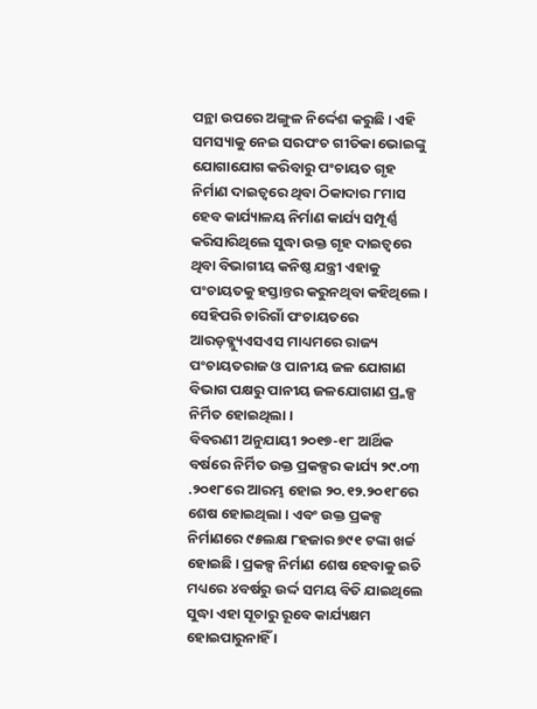ପନ୍ଥା ଉପରେ ଅଙ୍ଗୁଳ ନିର୍ଦ୍ଦେଶ କରୁଛି । ଏହି ସମସ୍ୟାକୁ ନେଇ ସରପଂଚ ଗୀତିକା ଭୋଇଙ୍କୁ ଯୋଗାଯୋଗ କରିବାରୁ ପଂଚାୟତ ଗୃହ ନିର୍ମାଣ ଦାଇତ୍ୱରେ ଥିବା ଠିକାଦାର ୮ମାସ ହେବ କାର୍ଯ୍ୟାଳୟ ନିର୍ମାଣ କାର୍ଯ୍ୟ ସମ୍ପୂର୍ଣ୍ଣ କରିସାରିଥିଲେ ସୁଦ୍ଧା ଉକ୍ତ ଗୃହ ଦାଇତ୍ୱରେ ଥିବା ବିଭାଗୀୟ କନିଷ୍ଠ ଯନ୍ତ୍ରୀ ଏହାକୁ ପଂଚାୟତକୁ ହସ୍ତାନ୍ତର କରୁନଥିବା କହିଥିଲେ । ସେହିପରି ଚାରିଗାଁ ପଂଚାୟତରେ ଆରଡ଼ବ୍ଲ୍ୟୁଏସଏସ ମାଧ୍ୟମରେ ରାଜ୍ୟ ପଂଚାୟତରାଜ ଓ ପାନୀୟ ଜଳ ଯୋଗାଣ ବିଭାଗ ପକ୍ଷରୁ ପାନୀୟ ଜଳଯୋଗାଣ ପ୍ର୍କଳ୍ପ ନିର୍ମିତ ହୋଇଥିଲା ।
ବିବରଣୀ ଅନୁଯାୟୀ ୨୦୧୭-୧୮ ଆର୍ଥିକ ବର୍ଷରେ ନିର୍ମିତ ଉକ୍ତ ପ୍ରକଳ୍ପର କାର୍ଯ୍ୟ ୨୯.୦୩ .୨୦୧୮ରେ ଆରମ୍ଭ ହୋଇ ୨୦.୧୨.୨୦୧୮ରେ ଶେଷ ହୋଇଥିଲା । ଏବଂ ଉକ୍ତ ପ୍ରକଳ୍ପ ନିର୍ମାଣରେ ୯୫ଲକ୍ଷ ୮ହଜାର ୭୯୧ ଟଙ୍କା ଖର୍ଚ୍ଚ ହୋଇଛି । ପ୍ରକଳ୍ପ ନିର୍ମାଣ ଶେଷ ହେବାକୁ ଇତି ମଧ୍ୟରେ ୪ବର୍ଷରୁ ଉର୍ଦ୍ଦ ସମୟ ବିତି ଯାଇଥିଲେ ସୁଦ୍ଧା ଏହା ସୂଚାରୁ ରୂବେ କାର୍ଯ୍ୟକ୍ଷମ ହୋଇପାରୁନାହିଁ ।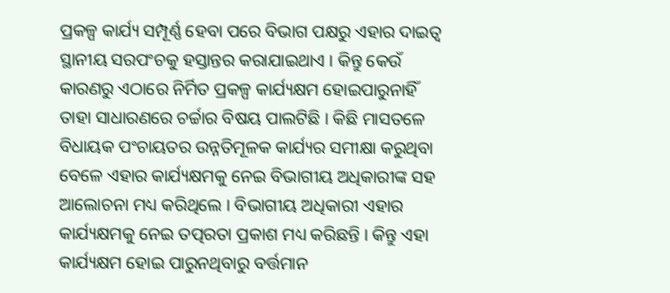ପ୍ରକଳ୍ପ କାର୍ଯ୍ୟ ସମ୍ପୂର୍ଣ୍ଣ ହେବା ପରେ ବିଭାଗ ପକ୍ଷରୁ ଏହାର ଦାଇତ୍ୱ ସ୍ଥାନୀୟ ସରପଂଚକୁ ହସ୍ତାନ୍ତର କରାଯାଇଥାଏ । କିନ୍ତୁ କେଉଁ କାରଣରୁ ଏଠାରେ ନିର୍ମିତ ପ୍ରକଳ୍ପ କାର୍ଯ୍ୟକ୍ଷମ ହୋଇପାରୁନାହିଁ ତାହା ସାଧାରଣରେ ଚର୍ଚ୍ଚାର ବିଷୟ ପାଲଟିଛି । କିଛି ମାସତଳେ ବିଧାୟକ ପଂଚାୟତର ଉନ୍ନତିମୂଳକ କାର୍ଯ୍ୟର ସମୀକ୍ଷା କରୁଥିବା ବେଳେ ଏହାର କାର୍ଯ୍ୟକ୍ଷମକୁ ନେଇ ବିଭାଗୀୟ ଅଧିକାରୀଙ୍କ ସହ ଆଲୋଚନା ମଧ୍ୟ କରିଥିଲେ । ବିଭାଗୀୟ ଅଧିକାରୀ ଏହାର କାର୍ଯ୍ୟକ୍ଷମକୁ ନେଇ ତତ୍ପରତା ପ୍ରକାଶ ମଧ୍ୟ କରିଛନ୍ତି । କିନ୍ତୁ ଏହା କାର୍ଯ୍ୟକ୍ଷମ ହୋଇ ପାରୁନଥିବାରୁ ବର୍ତ୍ତମାନ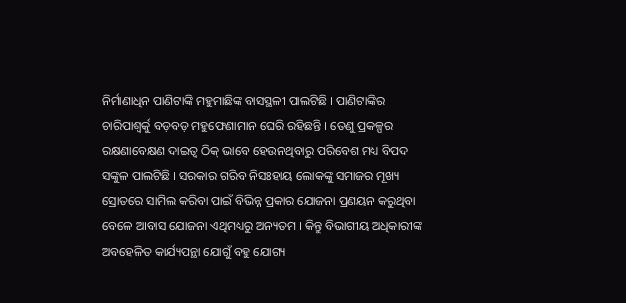ନିର୍ମାଣାଧିନ ପାଣିଟାଙ୍କି ମହୁମାଛିଙ୍କ ବାସସ୍ଥଳୀ ପାଲଟିଛି । ପାଣିଟାଙ୍କିର ଚାରିପାଶ୍ୱର୍କୁ ବଡ଼ବଡ଼ ମହୁଫେଣାମାନ ଘେରି ରହିଛନ୍ତି । ତେଣୁ ପ୍ରକଳ୍ପର ରକ୍ଷଣାବେକ୍ଷଣ ଦାଇତ୍ୱ ଠିକ୍ ଭାବେ ହେଉନଥିବାରୁ ପରିବେଶ ମଧ୍ୟ ବିପଦ ସଙ୍କୁଳ ପାଲଟିଛି । ସରକାର ଗରିବ ନିସଃହାୟ ଲୋକଙ୍କୁ ସମାଜର ମୂଖ୍ୟ ସ୍ରୋତରେ ସାମିଲ କରିବା ପାଇଁ ବିଭିନ୍ନ ପ୍ରକାର ଯୋଜନା ପ୍ରଣୟନ କରୁଥିବା ବେଳେ ଆବାସ ଯୋଜନା ଏଥିମଧ୍ୟରୁ ଅନ୍ୟତମ । କିନ୍ତୁ ବିଭାଗୀୟ ଅଧିକାରୀଙ୍କ ଅବହେଳିତ କାର୍ଯ୍ୟପନ୍ଥା ଯୋଗୁଁ ବହୁ ଯୋଗ୍ୟ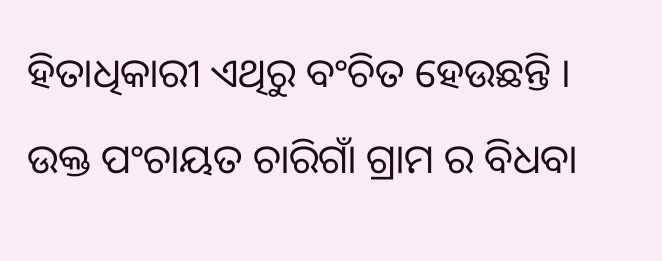ହିତାଧିକାରୀ ଏଥିରୁ ବଂଚିତ ହେଉଛନ୍ତି । ଉକ୍ତ ପଂଚାୟତ ଚାରିଗାଁ ଗ୍ରାମ ର ବିଧବା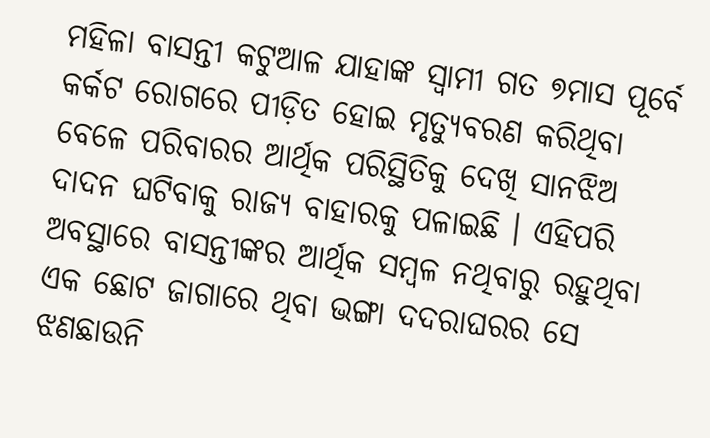ମହିଳା ବାସନ୍ତୀ କଟୁଆଳ ଯାହାଙ୍କ ସ୍ୱାମୀ ଗତ ୭ମାସ ପୂର୍ବେ କର୍କଟ ରୋଗରେ ପୀଡ଼ିତ ହୋଇ ମୃତ୍ୟୁବରଣ କରିଥିବା ବେଳେ ପରିବାରର ଆର୍ଥିକ ପରିସ୍ଥିତିକୁ ଦେଖି ସାନଝିଅ ଦାଦନ ଘଟିବାକୁ ରାଜ୍ୟ ବାହାରକୁ ପଳାଇଛି । ଏହିପରି ଅବସ୍ଥାରେ ବାସନ୍ତୀଙ୍କର ଆର୍ଥିକ ସମ୍ବଳ ନଥିବାରୁ ରହୁଥିବା ଏକ ଛୋଟ ଜାଗାରେ ଥିବା ଭଙ୍ଗା ଦଦରାଘରର ସେ ଝଣଛାଉନି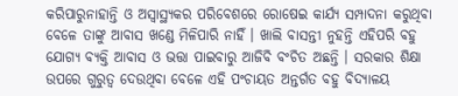କରିପାରୁନାହାନ୍ତି ଓ ଅସ୍ୱାସ୍ଥ୍ୟକର ପରିବେଶରେ ରୋଷେଇ କାର୍ଯ୍ୟ ସମ୍ପାଦନା କରୁଥିବା ବେଳେ ତାଙ୍କୁ ଆବାସ ଖଣ୍ଡେ ମିଳିପାରି ନାହିଁ । ଖାଲି ବାସନ୍ତୀ ନୁହନ୍ତି ଏହିପରି ବହୁ ଯୋଗ୍ୟ ବ୍ୟକ୍ତି ଆବାସ ଓ ଭତ୍ତା ପାଇବାରୁ ଆଜିବି ବଂଚିତ ଅଛନ୍ତି । ସରକାର ଶିକ୍ଷା ଉପରେ ଗୁରୁତ୍ୱ ଦେଉଥିବା ବେଳେ ଏହି ପଂଚାୟତ ଅନ୍ତର୍ଗତ ବହୁ ବିଦ୍ୟାଳୟ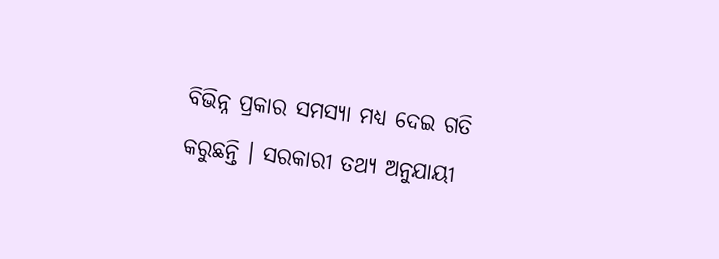ବିଭିନ୍ନ ପ୍ରକାର ସମସ୍ୟା ମଧ୍ୟ ଦେଇ ଗତି କରୁଛନ୍ତି । ସରକାରୀ ତଥ୍ୟ ଅନୁଯାୟୀ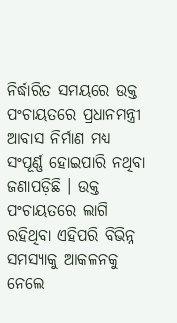ନିର୍ଦ୍ଧାରିତ ସମୟରେ ଉକ୍ତ ପଂଚାୟତରେ ପ୍ରଧାନମନ୍ତ୍ରୀ ଆବାସ ନିର୍ମାଣ ମଧ୍ୟ ସଂପୂର୍ଣ୍ଣ ହୋଇପାରି ନଥିବା ଜଣାପଡ଼ିଛି । ଉକ୍ତ ପଂଚାୟତରେ ଲାଗି ରହିଥିବା ଏହିପରି ବିଭିନ୍ନ ସମସ୍ୟାକୁ ଆକଳନକୁ ନେଲେ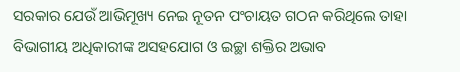ସରକାର ଯେଉଁ ଆଭିମୂଖ୍ୟ ନେଇ ନୂତନ ପଂଚାୟତ ଗଠନ କରିଥିଲେ ତାହା ବିଭାଗୀୟ ଅଧିକାରୀଙ୍କ ଅସହଯୋଗ ଓ ଇଚ୍ଛା ଶକ୍ତିର ଅଭାବ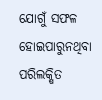ଯୋଗୁଁ ସଫଳ ହୋଇପାରୁନଥିବା ପରିଲକ୍ଷିତ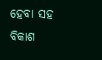ହେବା ସହ ବିକାଶ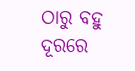ଠାରୁ ବହୁ ଦୂରରେ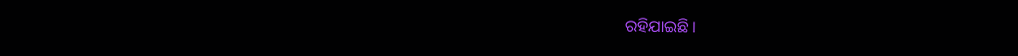ରହିଯାଇଛି ।